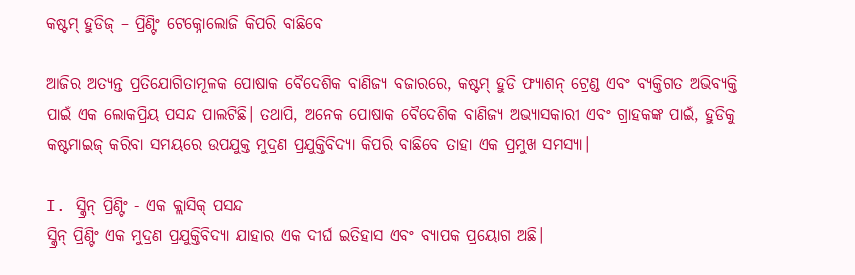କଷ୍ଟମ୍ ହୁଡିଜ୍ – ପ୍ରିଣ୍ଟିଂ ଟେକ୍ନୋଲୋଜି କିପରି ବାଛିବେ

ଆଜିର ଅତ୍ୟନ୍ତ ପ୍ରତିଯୋଗିତାମୂଳକ ପୋଷାକ ବୈଦେଶିକ ବାଣିଜ୍ୟ ବଜାରରେ, କଷ୍ଟମ୍ ହୁଡି ଫ୍ୟାଶନ୍ ଟ୍ରେଣ୍ଡ ଏବଂ ବ୍ୟକ୍ତିଗତ ଅଭିବ୍ୟକ୍ତି ପାଇଁ ଏକ ଲୋକପ୍ରିୟ ପସନ୍ଦ ପାଲଟିଛି। ତଥାପି, ଅନେକ ପୋଷାକ ବୈଦେଶିକ ବାଣିଜ୍ୟ ଅଭ୍ୟାସକାରୀ ଏବଂ ଗ୍ରାହକଙ୍କ ପାଇଁ, ହୁଡିକୁ କଷ୍ଟମାଇଜ୍ କରିବା ସମୟରେ ଉପଯୁକ୍ତ ମୁଦ୍ରଣ ପ୍ରଯୁକ୍ତିବିଦ୍ୟା କିପରି ବାଛିବେ ତାହା ଏକ ପ୍ରମୁଖ ସମସ୍ୟା।

I. ସ୍କ୍ରିନ୍ ପ୍ରିଣ୍ଟିଂ - ଏକ କ୍ଲାସିକ୍ ପସନ୍ଦ
ସ୍କ୍ରିନ୍ ପ୍ରିଣ୍ଟିଂ ଏକ ମୁଦ୍ରଣ ପ୍ରଯୁକ୍ତିବିଦ୍ୟା ଯାହାର ଏକ ଦୀର୍ଘ ଇତିହାସ ଏବଂ ବ୍ୟାପକ ପ୍ରୟୋଗ ଅଛି।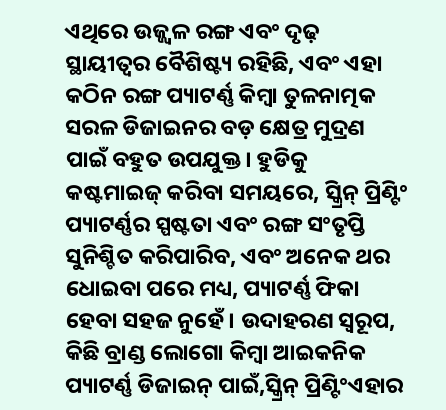ଏଥିରେ ଉଜ୍ଜ୍ୱଳ ରଙ୍ଗ ଏବଂ ଦୃଢ଼ ସ୍ଥାୟୀତ୍ୱର ବୈଶିଷ୍ଟ୍ୟ ରହିଛି, ଏବଂ ଏହା କଠିନ ରଙ୍ଗ ପ୍ୟାଟର୍ଣ୍ଣ କିମ୍ବା ତୁଳନାତ୍ମକ ସରଳ ଡିଜାଇନର ବଡ଼ କ୍ଷେତ୍ର ମୁଦ୍ରଣ ପାଇଁ ବହୁତ ଉପଯୁକ୍ତ। ହୁଡିକୁ କଷ୍ଟମାଇଜ୍ କରିବା ସମୟରେ, ସ୍କ୍ରିନ୍ ପ୍ରିଣ୍ଟିଂ ପ୍ୟାଟର୍ଣ୍ଣର ସ୍ପଷ୍ଟତା ଏବଂ ରଙ୍ଗ ସଂତୃପ୍ତି ସୁନିଶ୍ଚିତ କରିପାରିବ, ଏବଂ ଅନେକ ଥର ଧୋଇବା ପରେ ମଧ୍ୟ, ପ୍ୟାଟର୍ଣ୍ଣ ଫିକା ହେବା ସହଜ ନୁହେଁ। ଉଦାହରଣ ସ୍ୱରୂପ, କିଛି ବ୍ରାଣ୍ଡ ଲୋଗୋ କିମ୍ବା ଆଇକନିକ ପ୍ୟାଟର୍ଣ୍ଣ ଡିଜାଇନ୍ ପାଇଁ,ସ୍କ୍ରିନ୍ ପ୍ରିଣ୍ଟିଂଏହାର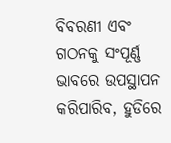ବିବରଣୀ ଏବଂ ଗଠନକୁ ସଂପୂର୍ଣ୍ଣ ଭାବରେ ଉପସ୍ଥାପନ କରିପାରିବ, ହୁଡିରେ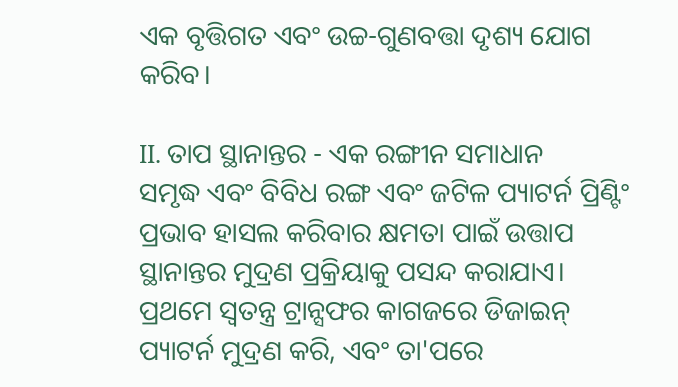ଏକ ବୃତ୍ତିଗତ ଏବଂ ଉଚ୍ଚ-ଗୁଣବତ୍ତା ଦୃଶ୍ୟ ଯୋଗ କରିବ।

II. ତାପ ସ୍ଥାନାନ୍ତର - ଏକ ରଙ୍ଗୀନ ସମାଧାନ
ସମୃଦ୍ଧ ଏବଂ ବିବିଧ ରଙ୍ଗ ଏବଂ ଜଟିଳ ପ୍ୟାଟର୍ନ ପ୍ରିଣ୍ଟିଂ ପ୍ରଭାବ ହାସଲ କରିବାର କ୍ଷମତା ପାଇଁ ଉତ୍ତାପ ସ୍ଥାନାନ୍ତର ମୁଦ୍ରଣ ପ୍ରକ୍ରିୟାକୁ ପସନ୍ଦ କରାଯାଏ। ପ୍ରଥମେ ସ୍ୱତନ୍ତ୍ର ଟ୍ରାନ୍ସଫର କାଗଜରେ ଡିଜାଇନ୍ ପ୍ୟାଟର୍ନ ମୁଦ୍ରଣ କରି, ଏବଂ ତା'ପରେ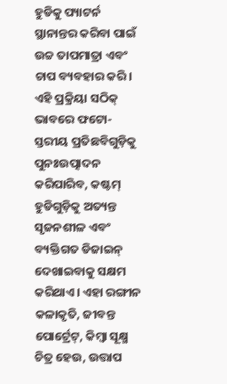ହୁଡିକୁ ପ୍ୟାଟର୍ନ ସ୍ଥାନାନ୍ତର କରିବା ପାଇଁ ଉଚ୍ଚ ତାପମାତ୍ରା ଏବଂ ଚାପ ବ୍ୟବହାର କରି। ଏହି ପ୍ରକ୍ରିୟା ସଠିକ୍ ଭାବରେ ଫଟୋ-ସ୍ତରୀୟ ପ୍ରତିଛବିଗୁଡ଼ିକୁ ପୁନଃଉତ୍ପାଦନ କରିପାରିବ, କଷ୍ଟମ୍ ହୁଡିଗୁଡ଼ିକୁ ଅତ୍ୟନ୍ତ ସୃଜନଶୀଳ ଏବଂ ବ୍ୟକ୍ତିଗତ ଡିଜାଇନ୍ ଦେଖାଇବାକୁ ସକ୍ଷମ କରିଥାଏ। ଏହା ରଙ୍ଗୀନ କଳାକୃତି, ଜୀବନ୍ତ ପୋର୍ଟ୍ରେଟ୍, କିମ୍ବା ସୂକ୍ଷ୍ମ ଚିତ୍ର ହେଉ, ଉତ୍ତାପ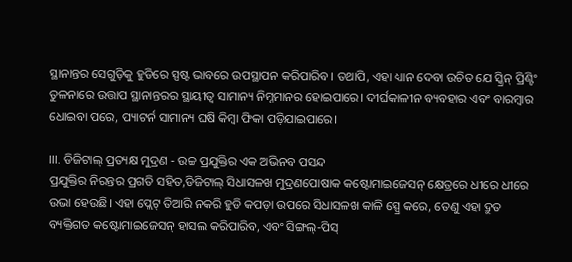ସ୍ଥାନାନ୍ତର ସେଗୁଡ଼ିକୁ ହୁଡିରେ ସ୍ପଷ୍ଟ ଭାବରେ ଉପସ୍ଥାପନ କରିପାରିବ। ତଥାପି, ଏହା ଧ୍ୟାନ ଦେବା ଉଚିତ ଯେ ସ୍କ୍ରିନ୍ ପ୍ରିଣ୍ଟିଂ ତୁଳନାରେ ଉତ୍ତାପ ସ୍ଥାନାନ୍ତରର ସ୍ଥାୟୀତ୍ୱ ସାମାନ୍ୟ ନିମ୍ନମାନର ହୋଇପାରେ। ଦୀର୍ଘକାଳୀନ ବ୍ୟବହାର ଏବଂ ବାରମ୍ବାର ଧୋଇବା ପରେ, ପ୍ୟାଟର୍ନ ସାମାନ୍ୟ ଘଷି କିମ୍ବା ଫିକା ପଡ଼ିଯାଇପାରେ।

III. ଡିଜିଟାଲ୍ ପ୍ରତ୍ୟକ୍ଷ ମୁଦ୍ରଣ - ଉଚ୍ଚ ପ୍ରଯୁକ୍ତିର ଏକ ଅଭିନବ ପସନ୍ଦ
ପ୍ରଯୁକ୍ତିର ନିରନ୍ତର ପ୍ରଗତି ସହିତ,ଡିଜିଟାଲ୍ ସିଧାସଳଖ ମୁଦ୍ରଣପୋଷାକ କଷ୍ଟୋମାଇଜେସନ୍ କ୍ଷେତ୍ରରେ ଧୀରେ ଧୀରେ ଉଭା ହେଉଛି। ଏହା ପ୍ଲେଟ୍ ତିଆରି ନକରି ହୁଡି କପଡ଼ା ଉପରେ ସିଧାସଳଖ କାଳି ସ୍ପ୍ରେ କରେ, ତେଣୁ ଏହା ଦ୍ରୁତ ବ୍ୟକ୍ତିଗତ କଷ୍ଟୋମାଇଜେସନ୍ ହାସଲ କରିପାରିବ, ଏବଂ ସିଙ୍ଗଲ୍-ପିସ୍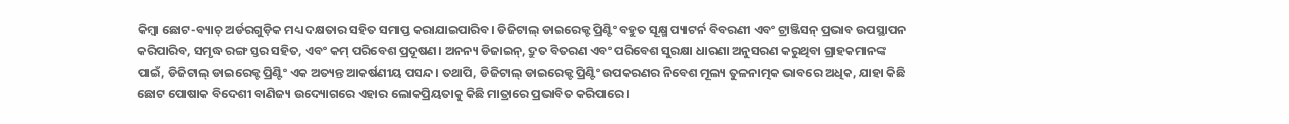କିମ୍ବା ଛୋଟ-ବ୍ୟାଚ୍ ଅର୍ଡରଗୁଡ଼ିକ ମଧ୍ୟ ଦକ୍ଷତାର ସହିତ ସମାପ୍ତ କରାଯାଇପାରିବ। ଡିଜିଟାଲ୍ ଡାଇରେକ୍ଟ ପ୍ରିଣ୍ଟିଂ ବହୁତ ସୂକ୍ଷ୍ମ ପ୍ୟାଟର୍ନ ବିବରଣୀ ଏବଂ ଟ୍ରାଞ୍ଜିସନ୍ ପ୍ରଭାବ ଉପସ୍ଥାପନ କରିପାରିବ, ସମୃଦ୍ଧ ରଙ୍ଗ ସ୍ତର ସହିତ, ଏବଂ କମ୍ ପରିବେଶ ପ୍ରଦୂଷଣ। ଅନନ୍ୟ ଡିଜାଇନ୍, ଦ୍ରୁତ ବିତରଣ ଏବଂ ପରିବେଶ ସୁରକ୍ଷା ଧାରଣା ଅନୁସରଣ କରୁଥିବା ଗ୍ରାହକମାନଙ୍କ ପାଇଁ, ଡିଜିଟାଲ୍ ଡାଇରେକ୍ଟ ପ୍ରିଣ୍ଟିଂ ଏକ ଅତ୍ୟନ୍ତ ଆକର୍ଷଣୀୟ ପସନ୍ଦ। ତଥାପି, ଡିଜିଟାଲ୍ ଡାଇରେକ୍ଟ ପ୍ରିଣ୍ଟିଂ ଉପକରଣର ନିବେଶ ମୂଲ୍ୟ ତୁଳନାତ୍ମକ ଭାବରେ ଅଧିକ, ଯାହା କିଛି ଛୋଟ ପୋଷାକ ବିଦେଶୀ ବାଣିଜ୍ୟ ଉଦ୍ୟୋଗରେ ଏହାର ଲୋକପ୍ରିୟତାକୁ କିଛି ମାତ୍ରାରେ ପ୍ରଭାବିତ କରିପାରେ।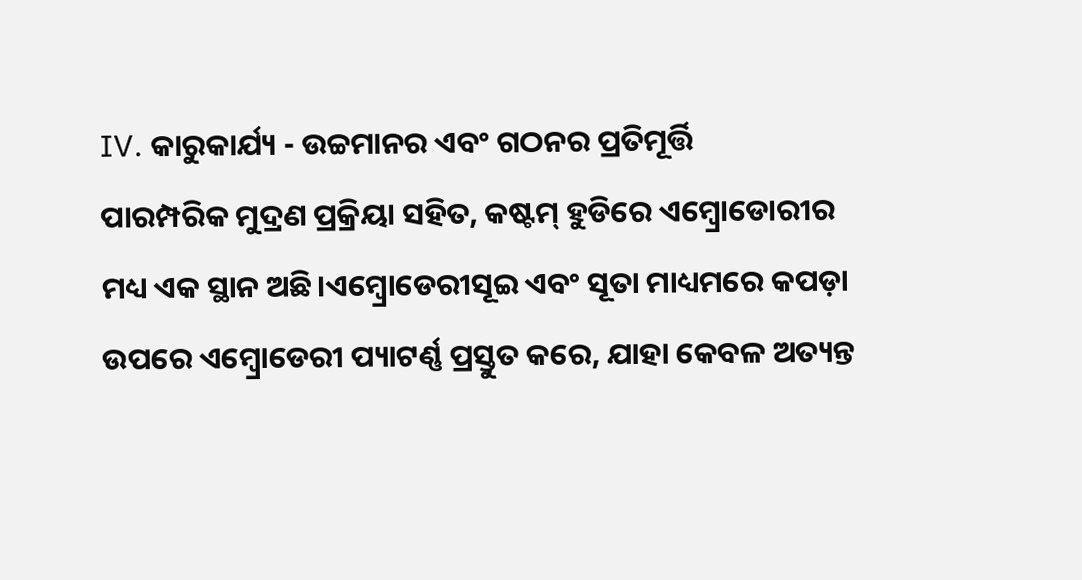IV. କାରୁକାର୍ଯ୍ୟ - ଉଚ୍ଚମାନର ଏବଂ ଗଠନର ପ୍ରତିମୂର୍ତ୍ତି
ପାରମ୍ପରିକ ମୁଦ୍ରଣ ପ୍ରକ୍ରିୟା ସହିତ, କଷ୍ଟମ୍ ହୁଡିରେ ଏମ୍ବ୍ରୋଡୋରୀର ମଧ୍ୟ ଏକ ସ୍ଥାନ ଅଛି।ଏମ୍ବ୍ରୋଡେରୀସୂଇ ଏବଂ ସୂତା ମାଧ୍ୟମରେ କପଡ଼ା ଉପରେ ଏମ୍ବ୍ରୋଡେରୀ ପ୍ୟାଟର୍ଣ୍ଣ ପ୍ରସ୍ତୁତ କରେ, ଯାହା କେବଳ ଅତ୍ୟନ୍ତ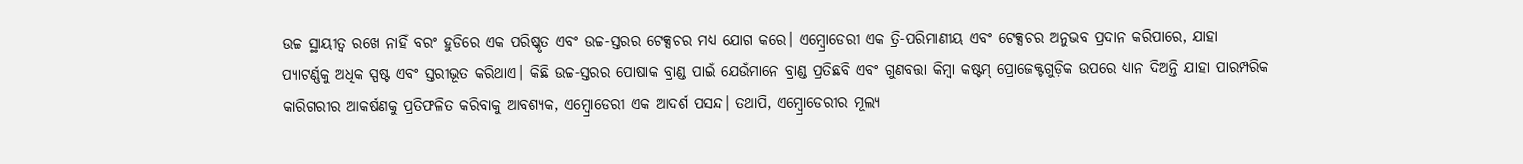ଉଚ୍ଚ ସ୍ଥାୟୀତ୍ୱ ରଖେ ନାହିଁ ବରଂ ହୁଡିରେ ଏକ ପରିଷ୍କୃତ ଏବଂ ଉଚ୍ଚ-ସ୍ତରର ଟେକ୍ସଚର ମଧ୍ୟ ଯୋଗ କରେ। ଏମ୍ବ୍ରୋଡେରୀ ଏକ ତ୍ରି-ପରିମାଣୀୟ ଏବଂ ଟେକ୍ସଚର ଅନୁଭବ ପ୍ରଦାନ କରିପାରେ, ଯାହା ପ୍ୟାଟର୍ଣ୍ଣକୁ ଅଧିକ ସ୍ପଷ୍ଟ ଏବଂ ସ୍ତରୀଭୂତ କରିଥାଏ। କିଛି ଉଚ୍ଚ-ସ୍ତରର ପୋଷାକ ବ୍ରାଣ୍ଡ ପାଇଁ ଯେଉଁମାନେ ବ୍ରାଣ୍ଡ ପ୍ରତିଛବି ଏବଂ ଗୁଣବତ୍ତା କିମ୍ବା କଷ୍ଟମ୍ ପ୍ରୋଜେକ୍ଟଗୁଡ଼ିକ ଉପରେ ଧ୍ୟାନ ଦିଅନ୍ତି ଯାହା ପାରମ୍ପରିକ କାରିଗରୀର ଆକର୍ଷଣକୁ ପ୍ରତିଫଳିତ କରିବାକୁ ଆବଶ୍ୟକ, ଏମ୍ବ୍ରୋଡେରୀ ଏକ ଆଦର୍ଶ ପସନ୍ଦ। ତଥାପି, ଏମ୍ବ୍ରୋଡେରୀର ମୂଲ୍ୟ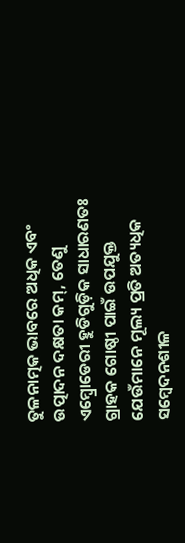ତୁଳନାତ୍ମକ ଭାବରେ ଅଧିକ ଏବଂ ଉତ୍ପାଦନ ଦକ୍ଷତା କମ୍, ତେଣୁ ଏମ୍ବ୍ରୋଡେରୀ ହୁଡିଗୁଡ଼ିକ ସାଧାରଣତଃ ଗ୍ରାହକ ଗୋଷ୍ଠୀ ପାଇଁ ଉପଯୁକ୍ତ ଯେଉଁମାନେ ମୂଲ୍ୟ ପ୍ରତି ଅତ୍ୟଧିକ ସମ୍ବେଦନଶୀଳ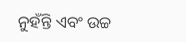ନୁହଁନ୍ତି ଏବଂ ଉଚ୍ଚ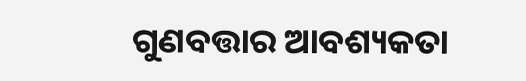ଗୁଣବତ୍ତାର ଆବଶ୍ୟକତା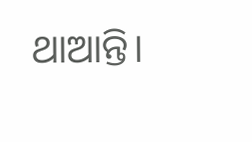ଥାଆନ୍ତି।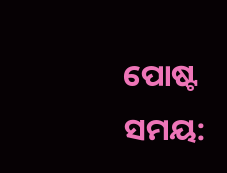ପୋଷ୍ଟ ସମୟ: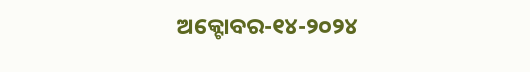ଅକ୍ଟୋବର-୧୪-୨୦୨୪